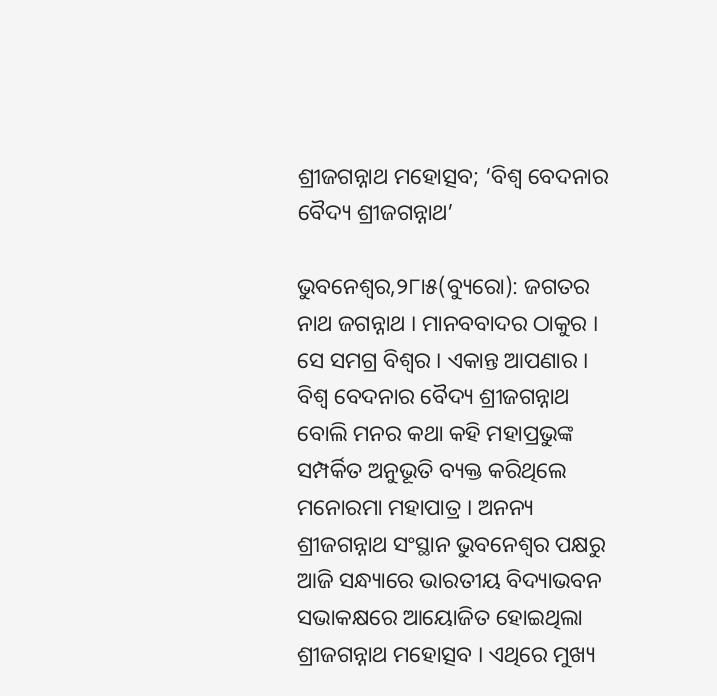ଶ୍ରୀଜଗନ୍ନାଥ ମହୋତ୍ସବ; ‘ବିଶ୍ୱ ବେଦନାର ବୈଦ୍ୟ ଶ୍ରୀଜଗନ୍ନାଥ’

ଭୁବନେଶ୍ୱର,୨୮ା୫(ବ୍ୟୁରୋ): ଜଗତର ନାଥ ଜଗନ୍ନାଥ । ମାନବବାଦର ଠାକୁର । ସେ ସମଗ୍ର ବିଶ୍ୱର । ଏକାନ୍ତ ଆପଣାର । ବିଶ୍ୱ ବେଦନାର ବୈଦ୍ୟ ଶ୍ରୀଜଗନ୍ନାଥ ବୋଲି ମନର କଥା କହି ମହାପ୍ରଭୁଙ୍କ ସମ୍ପର୍କିତ ଅନୁଭୂତି ବ୍ୟକ୍ତ କରିଥିଲେ ମନୋରମା ମହାପାତ୍ର । ଅନନ୍ୟ ଶ୍ରୀଜଗନ୍ନାଥ ସଂସ୍ଥାନ ଭୁବନେଶ୍ୱର ପକ୍ଷରୁ ଆଜି ସନ୍ଧ୍ୟାରେ ଭାରତୀୟ ବିଦ୍ୟାଭବନ ସଭାକକ୍ଷରେ ଆୟୋଜିତ ହୋଇଥିଲା ଶ୍ରୀଜଗନ୍ନାଥ ମହୋତ୍ସବ । ଏଥିରେ ମୁଖ୍ୟ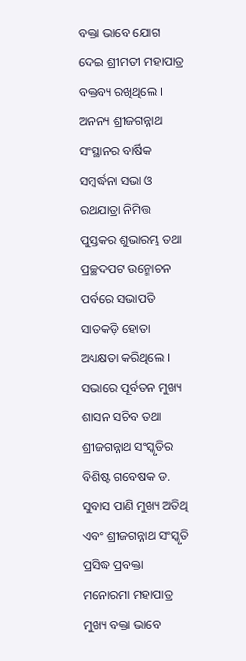ବକ୍ତା ଭାବେ ଯୋଗ ଦେଇ ଶ୍ରୀମତୀ ମହାପାତ୍ର ବକ୍ତବ୍ୟ ରଖିଥିଲେ ।
ଅନନ୍ୟ ଶ୍ରୀଜଗନ୍ନାଥ ସଂସ୍ଥାନର ବାର୍ଷିକ ସମ୍ବର୍ଦ୍ଧନା ସଭା ଓ ରଥଯାତ୍ରା ନିମିତ୍ତ ପୁସ୍ତକର ଶୁଭାରମ୍ଭ ତଥା ପ୍ରଚ୍ଛଦପଟ ଉନ୍ମୋଚନ ପର୍ବରେ ସଭାପତି ସାତକଡ଼ି ହୋତା ଅଧ୍ୟକ୍ଷତା କରିଥିଲେ । ସଭାରେ ପୂର୍ବତନ ମୁଖ୍ୟ ଶାସନ ସଚିବ ତଥା ଶ୍ରୀଜଗନ୍ନାଥ ସଂସ୍କୃତିର ବିଶିଷ୍ଟ ଗବେଷକ ଡ. ସୁବାସ ପାଣି ମୁଖ୍ୟ ଅତିଥି ଏବଂ ଶ୍ରୀଜଗନ୍ନାଥ ସଂସ୍କୃତି ପ୍ରସିଦ୍ଧ ପ୍ରବକ୍ତା ମନୋରମା ମହାପାତ୍ର ମୁଖ୍ୟ ବକ୍ତା ଭାବେ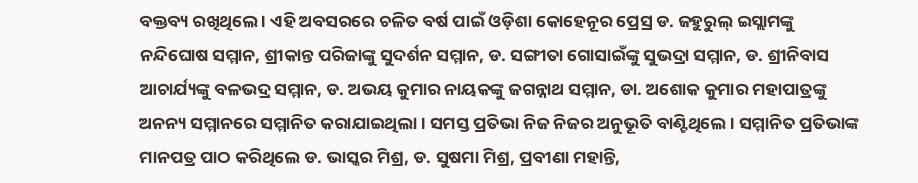ବକ୍ତବ୍ୟ ରଖିଥିଲେ । ଏହି ଅବସରରେ ଚଳିତ ବର୍ଷ ପାଇଁ ଓଡ଼ିଶା କୋହେନୂର ପ୍ରେସ୍ର ଡ. ଜହୁରୁଲ୍ ଇସ୍ଲାମଙ୍କୁ ନନ୍ଦିଘୋଷ ସମ୍ମାନ, ଶ୍ରୀକାନ୍ତ ପରିଜାଙ୍କୁ ସୁଦର୍ଶନ ସମ୍ମାନ, ଡ. ସଙ୍ଗୀତା ଗୋସାଇଁଙ୍କୁ ସୁଭଦ୍ରା ସମ୍ମାନ, ଡ. ଶ୍ରୀନିବାସ ଆଚାର୍ଯ୍ୟଙ୍କୁ ବଳଭଦ୍ର ସମ୍ମାନ, ଡ. ଅଭୟ କୁମାର ନାୟକଙ୍କୁ ଜଗନ୍ନାଥ ସମ୍ମାନ, ଡା. ଅଶୋକ କୁମାର ମହାପାତ୍ରଙ୍କୁ ଅନନ୍ୟ ସମ୍ମାନରେ ସମ୍ମାନିତ କରାଯାଇଥିଲା । ସମସ୍ତ ପ୍ରତିଭା ନିଜ ନିଜର ଅନୁଭୂତି ବାଣ୍ଟିଥିଲେ । ସମ୍ମାନିତ ପ୍ରତିଭାଙ୍କ ମାନପତ୍ର ପାଠ କରିଥିଲେ ଡ. ଭାସ୍କର ମିଶ୍ର, ଡ. ସୁଷମା ମିଶ୍ର, ପ୍ରବୀଣା ମହାନ୍ତି,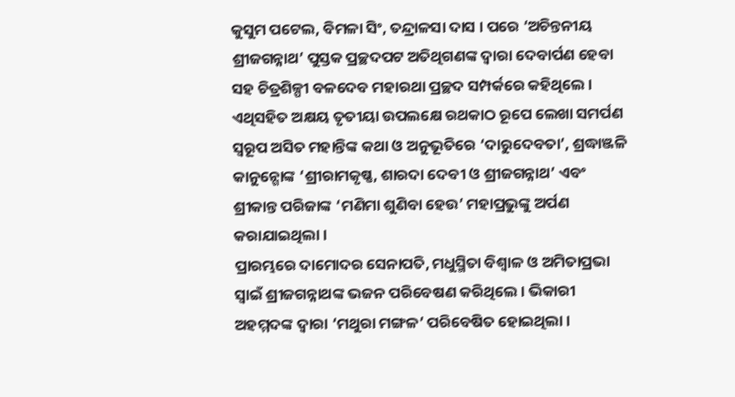କୁସୁମ ପଟେଲ, ବିମଳା ସିଂ, ତନ୍ଦ୍ରାଳସା ଦାସ । ପରେ ‘ଅଚିନ୍ତନୀୟ ଶ୍ରୀଜଗନ୍ନାଥ’ ପୁସ୍ତକ ପ୍ରଚ୍ଛଦପଟ ଅତିଥିଗଣଙ୍କ ଦ୍ୱାରା ଦେବାର୍ପଣ ହେବା ସହ ଚିତ୍ରଶିଳ୍ପୀ ବଳଦେବ ମହାରଥା ପ୍ରଚ୍ଛଦ ସମ୍ପର୍କରେ କହିଥିଲେ । ଏଥିସହିତ ଅକ୍ଷୟ ତୃତୀୟା ଉପଲକ୍ଷେ ରଥକାଠ ରୂପେ ଲେଖା ସମର୍ପଣ ସ୍ୱରୂପ ଅସିତ ମହାନ୍ତିଙ୍କ କଥା ଓ ଅନୁଭୂତିରେ ‘ଦାରୁଦେବତା’, ଶ୍ରଦ୍ଧାଞ୍ଜଳି କାନୁନ୍ଗୋଙ୍କ ‘ଶ୍ରୀରାମକୃଷ୍ଣ, ଶାରଦା ଦେବୀ ଓ ଶ୍ରୀଜଗନ୍ନାଥ’ ଏବଂ ଶ୍ରୀକାନ୍ତ ପରିଜାଙ୍କ ‘ମଣିମା ଶୁଣିବା ହେଉ’ ମହାପ୍ରଭୁଙ୍କୁ ଅର୍ପଣ କରାଯାଇଥିଲା ।
ପ୍ରାରମ୍ଭରେ ଦାମୋଦର ସେନାପତି, ମଧୁସ୍ମିତା ବିଶ୍ୱାଳ ଓ ଅମିତାପ୍ରଭା ସ୍ୱାଇଁ ଶ୍ରୀଜଗନ୍ନାଥଙ୍କ ଭଜନ ପରିବେଷଣ କରିଥିଲେ । ଭିକାରୀ ଅହମ୍ମଦଙ୍କ ଦ୍ୱାରା ‘ମଥୁରା ମଙ୍ଗଳ’ ପରିବେଷିତ ହୋଇଥିଲା ।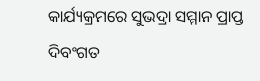କାର୍ଯ୍ୟକ୍ରମରେ ସୁଭଦ୍ରା ସମ୍ମାନ ପ୍ରାପ୍ତ ଦିବଂଗତ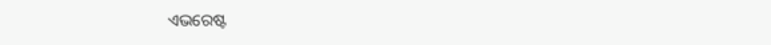ଏଭରେଷ୍ଟ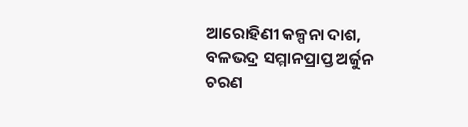ଆରୋହିଣୀ କଳ୍ପନା ଦାଶ, ବଳଭଦ୍ର ସମ୍ମାନପ୍ରାପ୍ତ ଅର୍ଜୁନ ଚରଣ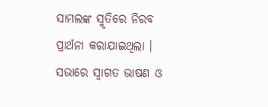ସାମଲଙ୍କ ସ୍ମୃତିରେ ନିରବ ପ୍ରାର୍ଥନା କରାଯାଇଥିଲା । ସଭାରେ ସ୍ୱାଗତ ଭାଷଣ ଓ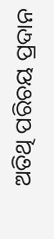ଅତିଥି ପରିଚୟ ପ୍ରଦାନ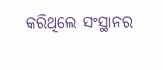କରିଥିଲେ ସଂସ୍ଥାନର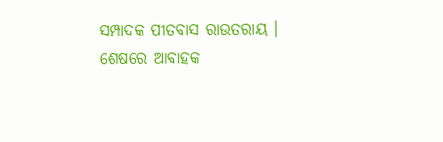ସମ୍ପାଦକ ପୀତବାସ ରାଉତରାୟ । ଶେଷରେ ଆବାହକ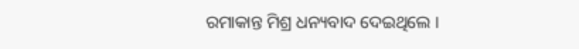ରମାକାନ୍ତ ମିଶ୍ର ଧନ୍ୟବାଦ ଦେଇଥିଲେ ।